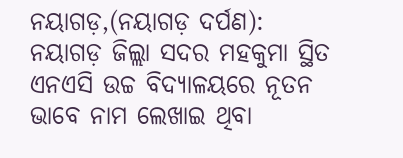ନୟାଗଡ଼,(ନୟାଗଡ଼ ଦର୍ପଣ): ନୟାଗଡ଼ ଜିଲ୍ଲା ସଦର ମହକୁମା ସ୍ଥିତ ଏନଏସି ଉଚ୍ଚ ବିଦ୍ୟାଳୟରେ ନୂତନ ଭାବେ ନାମ ଲେଖାଇ ଥିବା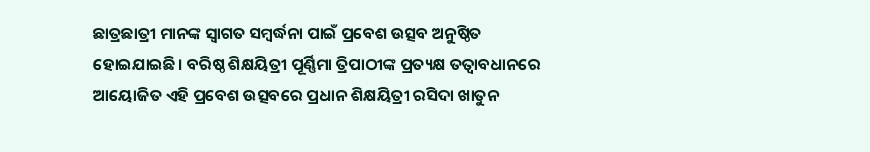ଛାତ୍ରଛାତ୍ରୀ ମାନଙ୍କ ସ୍ୱାଗତ ସମ୍ବର୍ଦ୍ଧନା ପାଇଁ ପ୍ରବେଶ ଉତ୍ସବ ଅନୁଷ୍ଠିତ ହୋଇଯାଇଛି। ବରିଷ୍ଠ ଶିକ୍ଷୟିତ୍ରୀ ପୂର୍ଣ୍ଣିମା ତ୍ରିପାଠୀଙ୍କ ପ୍ରତ୍ୟକ୍ଷ ତତ୍ୱାବଧାନରେ ଆୟୋଜିତ ଏହି ପ୍ରବେଶ ଉତ୍ସବରେ ପ୍ରଧାନ ଶିକ୍ଷୟିତ୍ରୀ ରସିଦା ଖାତୁନ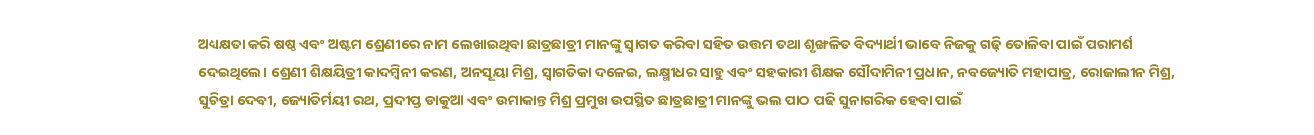ଅଧ୍ୟକ୍ଷତା କରି ଷଷ୍ଠ ଏବଂ ଅଷ୍ଟମ ଶ୍ରେଣୀରେ ନାମ ଲେଖାଇଥିବା ଛାତ୍ରଛାତ୍ରୀ ମାନଙ୍କୁ ସ୍ୱାଗତ କରିବା ସହିତ ଉତ୍ତମ ତଥା ଶୃଙ୍ଖଳିତ ବିଦ୍ୟାର୍ଥୀ ଭାବେ ନିଜକୁ ଗଢ଼ି ତୋଳିବା ପାଇଁ ପରାମର୍ଶ ଦେଇଥିଲେ। ଶ୍ରେଣୀ ଶିକ୍ଷୟିତ୍ରୀ କାଦମ୍ବିନୀ କରଣ, ଅନସୂୟା ମିଶ୍ର, ସ୍ୱାଗତିକା ଦଳେଇ, ଲକ୍ଷ୍ମୀଧର ସାହୁ ଏବଂ ସହକାରୀ ଶିକ୍ଷକ ସୌଦାମିନୀ ପ୍ରଧାନ, ନବଜ୍ୟୋତି ମହାପାତ୍ର, ରୋଜାଲୀନ ମିଶ୍ର, ସୁଚିତ୍ରା ଦେବୀ, ଜ୍ୟୋତିର୍ମୟୀ ରଥ, ପ୍ରଦୀପ୍ତ ଡାକୁଆ ଏବଂ ଉମାକାନ୍ତ ମିଶ୍ର ପ୍ରମୁଖ ଉପସ୍ଥିତ ଛାତ୍ରଛାତ୍ରୀ ମାନଙ୍କୁ ଭଲ ପାଠ ପଢି ସୁନାଗରିକ ହେବା ପାଇଁ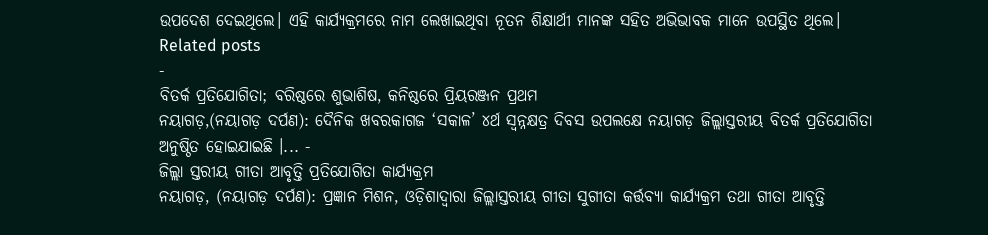ଉପଦେଶ ଦେଇଥିଲେ। ଏହି କାର୍ଯ୍ୟକ୍ରମରେ ନାମ ଲେଖାଇଥିବା ନୂତନ ଶିକ୍ଷାର୍ଥୀ ମାନଙ୍କ ସହିତ ଅଭିଭାବକ ମାନେ ଉପସ୍ଥିତ ଥିଲେ।
Related posts
-
ବିତର୍କ ପ୍ରତିଯୋଗିତା; ବରିଷ୍ଠରେ ଶୁଭାଶିଷ, କନିଷ୍ଠରେ ପ୍ରିୟରଞ୍ଜନ ପ୍ରଥମ
ନୟାଗଡ଼,(ନୟାଗଡ଼ ଦର୍ପଣ): ଦୈନିକ ଖବରକାଗଜ ‘ସକାଳ’ ୪ର୍ଥ ସ୍ୱନ୍ନକ୍ଷତ୍ର ଦିବସ ଉପଲକ୍ଷେ ନୟାଗଡ଼ ଜିଲ୍ଲାସ୍ତରୀୟ ବିତର୍କ ପ୍ରତିଯୋଗିତା ଅନୁଷ୍ଠିତ ହୋଇଯାଇଛି ।... -
ଜିଲ୍ଲା ସ୍ତରୀୟ ଗୀତା ଆବୃତ୍ତି ପ୍ରତିଯୋଗିତା କାର୍ଯ୍ୟକ୍ରମ
ନୟାଗଡ଼, (ନୟାଗଡ଼ ଦର୍ପଣ): ପ୍ରଜ୍ଞାନ ମିଶନ, ଓଡ଼ିଶାଦ୍ଵାରା ଜିଲ୍ଲାସ୍ତରୀୟ ଗୀତା ସୁଗୀତା କର୍ତ୍ତବ୍ୟା କାର୍ଯ୍ୟକ୍ରମ ତଥା ଗୀତା ଆବୃତ୍ତି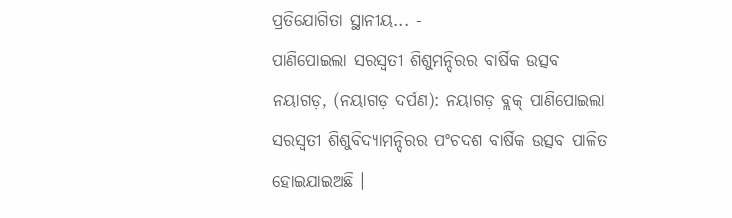ପ୍ରତିଯୋଗିତା ସ୍ଥାନୀୟ... -
ପାଣିପୋଇଲା ସରସ୍ୱତୀ ଶିଶୁମନ୍ଦିରର ବାର୍ଷିକ ଉତ୍ସବ
ନୟାଗଡ଼, (ନୟାଗଡ଼ ଦର୍ପଣ): ନୟାଗଡ଼ ବ୍ଲକ୍ ପାଣିପୋଇଲା ସରସ୍ୱତୀ ଶିଶୁବିଦ୍ୟାମନ୍ଦିରର ପଂଚଦଶ ବାର୍ଷିକ ଉତ୍ସବ ପାଳିତ ହୋଇଯାଇଅଛି ।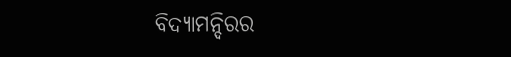ବିଦ୍ୟାମନ୍ଦିରର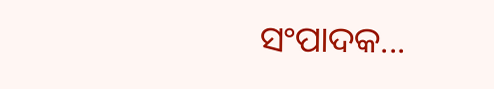ସଂପାଦକ...